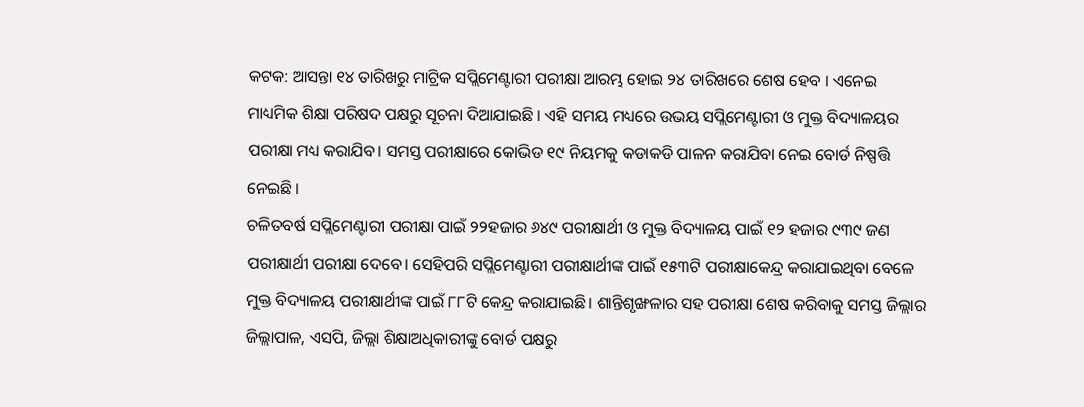କଟକ: ଆସନ୍ତା ୧୪ ତାରିଖରୁ ମାଟ୍ରିକ ସପ୍ଲିମେଣ୍ଟାରୀ ପରୀକ୍ଷା ଆରମ୍ଭ ହୋଇ ୨୪ ତାରିଖରେ ଶେଷ ହେବ । ଏନେଇ ମାଧ୍ୟମିକ ଶିକ୍ଷା ପରିଷଦ ପକ୍ଷରୁ ସୂଚନା ଦିଆଯାଇଛି । ଏହି ସମୟ ମଧ୍ୟରେ ଉଭୟ ସପ୍ଲିମେଣ୍ଟାରୀ ଓ ମୁକ୍ତ ବିଦ୍ୟାଳୟର ପରୀକ୍ଷା ମଧ୍ୟ କରାଯିବ। ସମସ୍ତ ପରୀକ୍ଷାରେ କୋଭିଡ ୧୯ ନିୟମକୁ କଡାକଡି ପାଳନ କରାଯିବା ନେଇ ବୋର୍ଡ ନିଷ୍ପତ୍ତି ନେଇଛି ।
ଚଳିତବର୍ଷ ସପ୍ଲିମେଣ୍ଟାରୀ ପରୀକ୍ଷା ପାଇଁ ୨୨ହଜାର ୬୪୯ ପରୀକ୍ଷାର୍ଥୀ ଓ ମୁକ୍ତ ବିଦ୍ୟାଳୟ ପାଇଁ ୧୨ ହଜାର ୯୩୯ ଜଣ ପରୀକ୍ଷାର୍ଥୀ ପରୀକ୍ଷା ଦେବେ। ସେହିପରି ସପ୍ଲିମେଣ୍ଟାରୀ ପରୀକ୍ଷାର୍ଥୀଙ୍କ ପାଇଁ ୧୫୩ଟି ପରୀକ୍ଷାକେନ୍ଦ୍ର କରାଯାଇଥିବା ବେଳେ ମୁକ୍ତ ବିଦ୍ୟାଳୟ ପରୀକ୍ଷାର୍ଥୀଙ୍କ ପାଇଁ ୮୮ଟି କେନ୍ଦ୍ର କରାଯାଇଛି। ଶାନ୍ତିଶୃଙ୍ଖଳାର ସହ ପରୀକ୍ଷା ଶେଷ କରିବାକୁ ସମସ୍ତ ଜିଲ୍ଲାର ଜିଲ୍ଲାପାଳ, ଏସପି, ଜିଲ୍ଲା ଶିକ୍ଷାଅଧିକାରୀଙ୍କୁ ବୋର୍ଡ ପକ୍ଷରୁ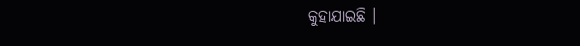କୁହାଯାଇଛି ।